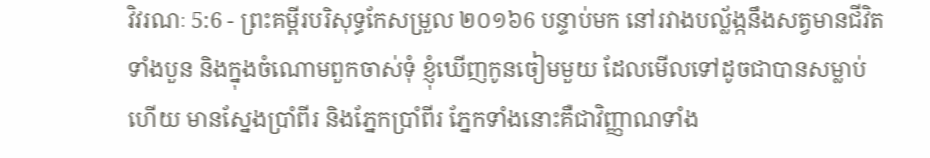វិវរណៈ 5:6 - ព្រះគម្ពីរបរិសុទ្ធកែសម្រួល ២០១៦6 បន្ទាប់មក នៅរវាងបល្ល័ង្កនឹងសត្វមានជីវិតទាំងបួន និងក្នុងចំណោមពួកចាស់ទុំ ខ្ញុំឃើញកូនចៀមមួយ ដែលមើលទៅដូចជាបានសម្លាប់ហើយ មានស្នែងប្រាំពីរ និងភ្នែកប្រាំពីរ ភ្នែកទាំងនោះគឺជាវិញ្ញាណទាំង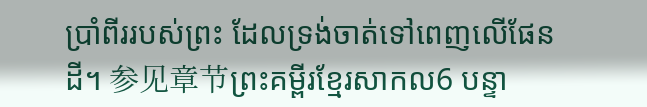ប្រាំពីររបស់ព្រះ ដែលទ្រង់ចាត់ទៅពេញលើផែនដី។ 参见章节ព្រះគម្ពីរខ្មែរសាកល6 បន្ទា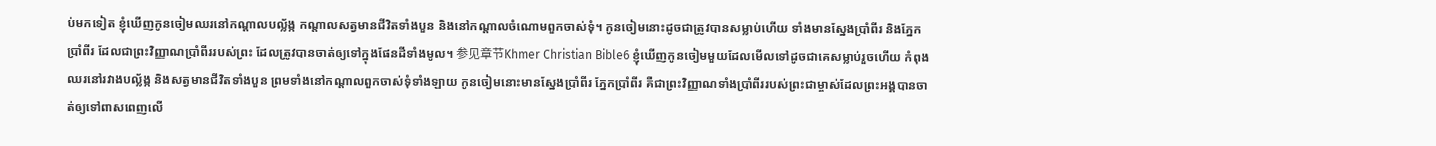ប់មកទៀត ខ្ញុំឃើញកូនចៀមឈរនៅកណ្ដាលបល្ល័ង្ក កណ្ដាលសត្វមានជីវិតទាំងបួន និងនៅកណ្ដាលចំណោមពួកចាស់ទុំ។ កូនចៀមនោះដូចជាត្រូវបានសម្លាប់ហើយ ទាំងមានស្នែងប្រាំពីរ និងភ្នែកប្រាំពីរ ដែលជាព្រះវិញ្ញាណប្រាំពីររបស់ព្រះ ដែលត្រូវបានចាត់ឲ្យទៅក្នុងផែនដីទាំងមូល។ 参见章节Khmer Christian Bible6 ខ្ញុំឃើញកូនចៀមមួយដែលមើលទៅដូចជាគេសម្លាប់រួចហើយ កំពុងឈរនៅរវាងបល្ល័ង្ក និងសត្វមានជីវិតទាំងបួន ព្រមទាំងនៅកណ្ដាលពួកចាស់ទុំទាំងឡាយ កូនចៀមនោះមានស្នែងប្រាំពីរ ភ្នែកប្រាំពីរ គឺជាព្រះវិញ្ញាណទាំងប្រាំពីររបស់ព្រះជាម្ចាស់ដែលព្រះអង្គបានចាត់ឲ្យទៅពាសពេញលើ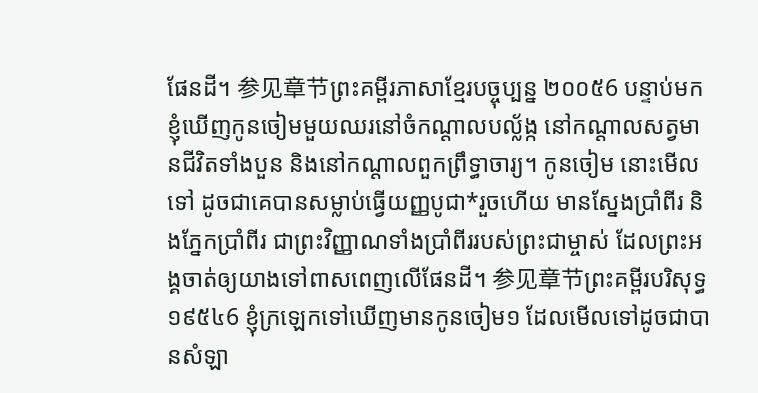ផែនដី។ 参见章节ព្រះគម្ពីរភាសាខ្មែរបច្ចុប្បន្ន ២០០៥6 បន្ទាប់មក ខ្ញុំឃើញកូនចៀមមួយឈរនៅចំកណ្ដាលបល្ល័ង្ក នៅកណ្ដាលសត្វមានជីវិតទាំងបួន និងនៅកណ្ដាលពួកព្រឹទ្ធាចារ្យ។ កូនចៀម នោះមើលទៅ ដូចជាគេបានសម្លាប់ធ្វើយញ្ញបូជា*រួចហើយ មានស្នែងប្រាំពីរ និងភ្នែកប្រាំពីរ ជាព្រះវិញ្ញាណទាំងប្រាំពីររបស់ព្រះជាម្ចាស់ ដែលព្រះអង្គចាត់ឲ្យយាងទៅពាសពេញលើផែនដី។ 参见章节ព្រះគម្ពីរបរិសុទ្ធ ១៩៥៤6 ខ្ញុំក្រឡេកទៅឃើញមានកូនចៀម១ ដែលមើលទៅដូចជាបានសំឡា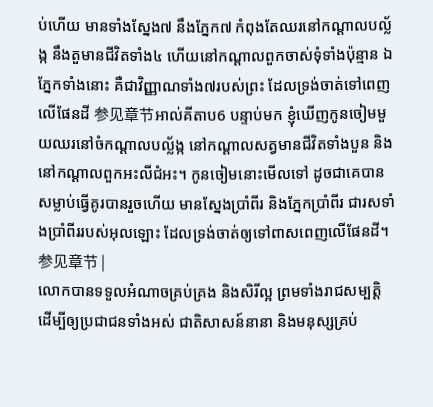ប់ហើយ មានទាំងស្នែង៧ នឹងភ្នែក៧ កំពុងតែឈរនៅកណ្តាលបល្ល័ង្ក នឹងតួមានជីវិតទាំង៤ ហើយនៅកណ្តាលពួកចាស់ទុំទាំងប៉ុន្មាន ឯភ្នែកទាំងនោះ គឺជាវិញ្ញាណទាំង៧របស់ព្រះ ដែលទ្រង់ចាត់ទៅពេញលើផែនដី 参见章节អាល់គីតាប6 បន្ទាប់មក ខ្ញុំឃើញកូនចៀមមួយឈរនៅចំកណ្ដាលបល្ល័ង្ក នៅកណ្ដាលសត្វមានជីវិតទាំងបួន និងនៅកណ្ដាលពួកអះលីជំអះ។ កូនចៀមនោះមើលទៅ ដូចជាគេបានសម្លាប់ធ្វើគូរបានរួចហើយ មានស្នែងប្រាំពីរ និងភ្នែកប្រាំពីរ ជារសទាំងប្រាំពីររបស់អុលឡោះ ដែលទ្រង់ចាត់ឲ្យទៅពាសពេញលើផែនដី។ 参见章节 |
លោកបានទទួលអំណាចគ្រប់គ្រង និងសិរីល្អ ព្រមទាំងរាជសម្បត្តិ ដើម្បីឲ្យប្រជាជនទាំងអស់ ជាតិសាសន៍នានា និងមនុស្សគ្រប់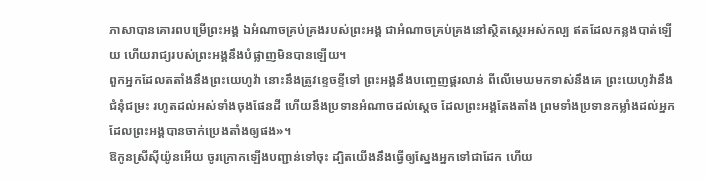ភាសាបានគោរពបម្រើព្រះអង្គ ឯអំណាចគ្រប់គ្រងរបស់ព្រះអង្គ ជាអំណាចគ្រប់គ្រងនៅស្ថិតស្ថេរអស់កល្ប ឥតដែលកន្លងបាត់ឡើយ ហើយរាជ្យរបស់ព្រះអង្គនឹងបំផ្លាញមិនបានឡើយ។
ពួកអ្នកដែលតតាំងនឹងព្រះយេហូវ៉ា នោះនឹងត្រូវខ្ទេចខ្ទីទៅ ព្រះអង្គនឹងបញ្ចេញផ្គរលាន់ ពីលើមេឃមកទាស់នឹងគេ ព្រះយេហូវ៉ានឹងជំនុំជម្រះ រហូតដល់អស់ទាំងចុងផែនដី ហើយនឹងប្រទានអំណាចដល់ស្តេច ដែលព្រះអង្គតែងតាំង ព្រមទាំងប្រទានកម្លាំងដល់អ្នក ដែលព្រះអង្គបានចាក់ប្រេងតាំងឲ្យផង»។
ឱកូនស្រីស៊ីយ៉ូនអើយ ចូរក្រោកឡើងបញ្ជាន់ទៅចុះ ដ្បិតយើងនឹងធ្វើឲ្យស្នែងអ្នកទៅជាដែក ហើយ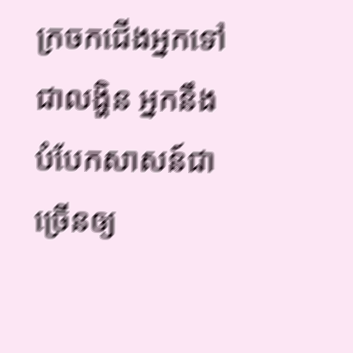ក្រចកជើងអ្នកទៅជាលង្ហិន អ្នកនឹងបំបែកសាសន៍ជាច្រើនឲ្យ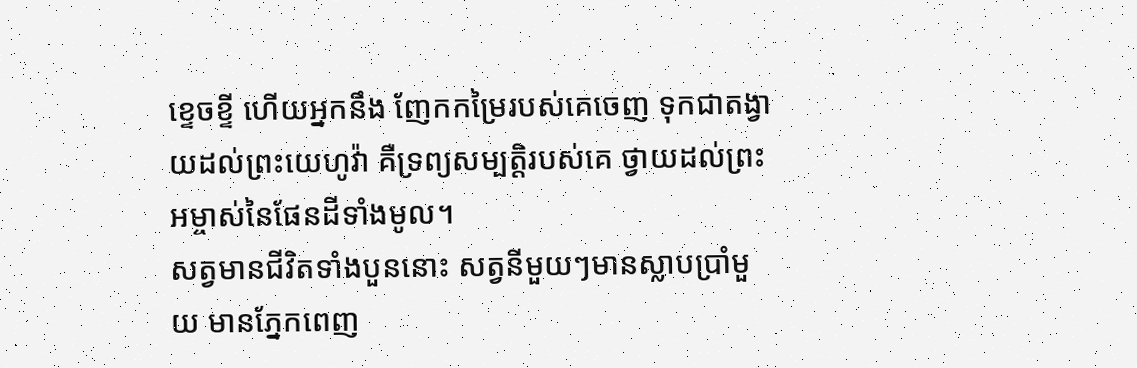ខ្ទេចខ្ទី ហើយអ្នកនឹង ញែកកម្រៃរបស់គេចេញ ទុកជាតង្វាយដល់ព្រះយេហូវ៉ា គឺទ្រព្យសម្បត្តិរបស់គេ ថ្វាយដល់ព្រះអម្ចាស់នៃផែនដីទាំងមូល។
សត្វមានជីវិតទាំងបួននោះ សត្វនីមួយៗមានស្លាបប្រាំមួយ មានភ្នែកពេញ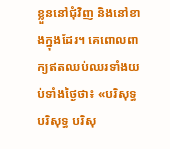ខ្លួននៅជុំវិញ និងនៅខាងក្នុងដែរ។ គេពោលពាក្យឥតឈប់ឈរទាំងយប់ទាំងថ្ងៃថា៖ «បរិសុទ្ធ បរិសុទ្ធ បរិសុ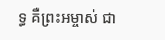ទ្ធ គឺព្រះអម្ចាស់ ជា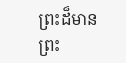ព្រះដ៏មានព្រះ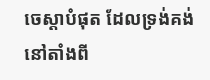ចេស្តាបំផុត ដែលទ្រង់គង់នៅតាំងពី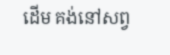ដើម គង់នៅសព្វ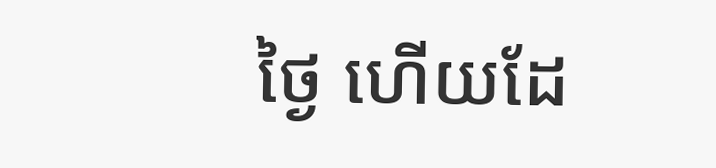ថ្ងៃ ហើយដែ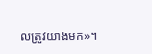លត្រូវយាងមក»។